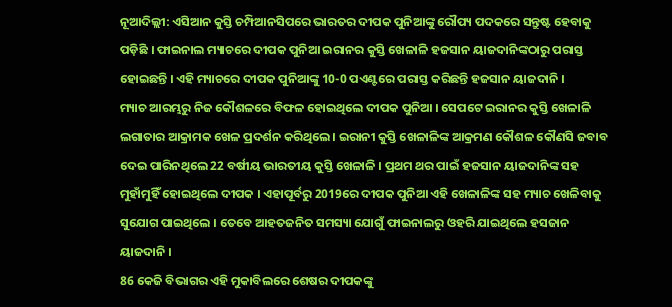ନୂଆଦିଲ୍ଲୀ: ଏସିଆନ କୁସ୍ତି ଚମ୍ପିଆନସିପରେ ଭାରତର ଦୀପକ ପୁନିଆଙ୍କୁ ରୌପ୍ୟ ପଦକରେ ସନ୍ତୁଷ୍ଟ ହେବାକୁ ପଡ଼ିଛି । ଫାଇନାଲ ମ୍ୟାଚରେ ଦୀପକ ପୁନିଆ ଇରାନର କୁସ୍ତି ଖେଳାଳି ହଜସାନ ୟାଜଦାନିଙ୍କଠାରୁ ପରାସ୍ତ ହୋଇଛନ୍ତି । ଏହି ମ୍ୟାଚରେ ଦୀପକ ପୁନିଆଙ୍କୁ 10-0 ପଏଣ୍ଟରେ ପରାସ୍ତ କରିଛନ୍ତି ହଜସାନ ୟାଜଦାନି ।
ମ୍ୟାଚ ଆରମ୍ଭରୁ ନିଜ କୌଶଳରେ ବିଫଳ ହୋଇଥିଲେ ଦୀପକ ପୁନିଆ । ସେପଟେ ଇରାନର କୁସ୍ତି ଖେଳାଳି ଲଗାତାର ଆକ୍ରାମକ ଖେଳ ପ୍ରଦର୍ଶନ କରିଥିଲେ । ଇରାନୀ କୁସ୍ତି ଖେଳାଳିଙ୍କ ଆକ୍ରମଣ କୌଶଳ କୌଣସି ଜବାବ ଦେଇ ପାରିନଥିଲେ 22 ବର୍ଷୀୟ ଭାରତୀୟ କୁସ୍ତି ଖେଳାଳି । ପ୍ରଥମ ଥର ପାଇଁ ହଜସାନ ୟାଜଦାନିଙ୍କ ସହ ମୁହାଁମୁହିଁ ହୋଇଥିଲେ ଦୀପକ । ଏହାପୂର୍ବରୁ 2019ରେ ଦୀପକ ପୁନିଆ ଏହି ଖେଳାଳିଙ୍କ ସହ ମ୍ୟାଚ ଖେଳିବାକୁ ସୁଯୋଗ ପାଇଥିଲେ । ତେବେ ଆହତଜନିତ ସମସ୍ୟା ଯୋଗୁଁ ଫାଇନାଲରୁ ଓହରି ଯାଇଥିଲେ ହସଜାନ ୟାଜଦାନି ।
86 କେଜି ବିଭାଗର ଏହି ମୁକାବିଲରେ ଶେଷର ଦୀପକଙ୍କୁ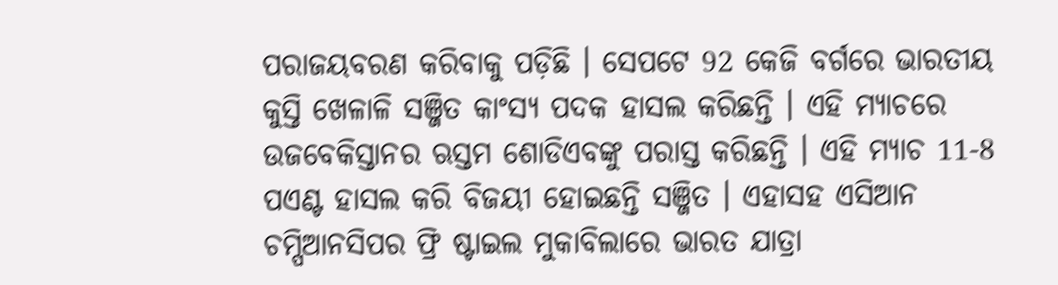ପରାଜୟବରଣ କରିବାକୁ ପଡ଼ିଛି । ସେପଟେ 92 କେଜି ବର୍ଗରେ ଭାରତୀୟ କୁସ୍ତି ଖେଳାଳି ସଞ୍ଜିତ କାଂସ୍ୟ ପଦକ ହାସଲ କରିଛନ୍ତି । ଏହି ମ୍ୟାଚରେ ଉଜବେକିସ୍ତାନର ଋସ୍ତମ ଶୋଡିଏବଙ୍କୁ ପରାସ୍ତ କରିଛନ୍ତି । ଏହି ମ୍ୟାଚ 11-8 ପଏଣ୍ଟ ହାସଲ କରି ବିଜୟୀ ହୋଇଛନ୍ତି ସଞ୍ଜିତ । ଏହାସହ ଏସିଆନ ଚମ୍ପିଆନସିପର ଫ୍ରି ଷ୍ଟାଇଲ ମୁକାବିଲାରେ ଭାରତ ଯାତ୍ରା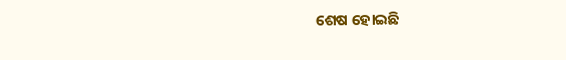ଶେଷ ହୋଇଛି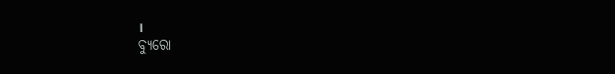।
ବ୍ୟୁରୋ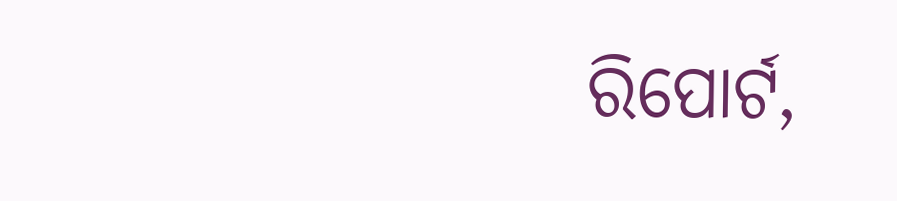ରିପୋର୍ଟ,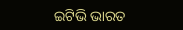ଇଟିଭି ଭାରତ